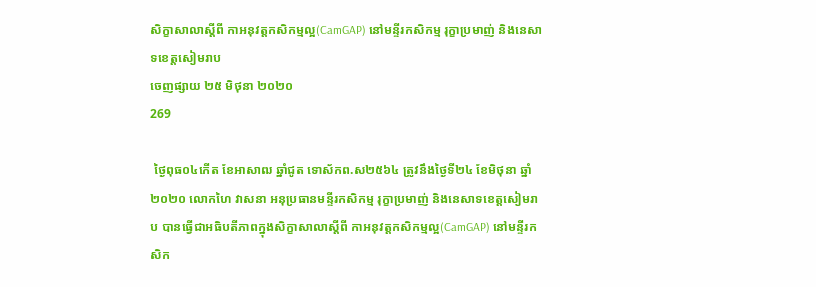សិក្ខាសាលាស្តីពី កាអនុវត្តកសិកម្មល្អ(CamGAP) នៅមន្ទីរកសិកម្ម រុក្ខាប្រមាញ់ និងនេសាទខេត្តសៀមរាប
ចេញផ្សាយ ២៥ មិថុនា ២០២០
269

 ថ្ងៃពុធ០៤កើត ខែអាសាឍ ឆ្នាំជូត ទោស័កព.ស២៥៦៤ ត្រូវនឹងថ្ងៃទី២៤ ខែមិថុនា ឆ្នាំ២០២០ លោកហៃ វាសនា អនុប្រធានមន្ទីរកសិកម្ម រុក្ខាប្រមាញ់ និងនេសាទខេត្តសៀមរាប បានធ្វើជាអធិបតីភាពក្នុងសិក្ខាសាលាស្តីពី កាអនុវត្តកសិកម្មល្អ(CamGAP) នៅមន្ទីរកសិក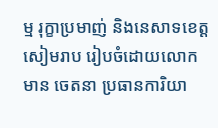ម្ម រុក្ខាប្រមាញ់ និងនេសាទខេត្តសៀមរាប រៀបចំដោយលោក មាន ចេតនា ប្រធានការិយា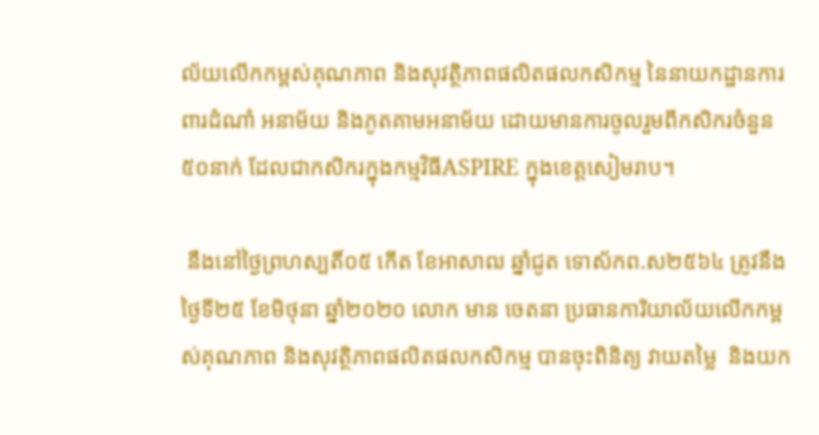ល័យលើកកម្ពស់គុណភាព និងសុវត្ថិភាពផលិតផលកសិកម្ម នៃនាយកដ្ឋានការពារដំណាំ អនាម័យ និងភូតគាមអនាម័យ ដោយមានការចូលរួមពីកសិករចំនួន៥០នាក់ ដែលជាកសិករក្នុងកម្មវិធីASPIRE ក្នុងខេត្តសៀមរាប។

 នឹងនៅថ្ងៃព្រហស្បតិ៍០៥ កើត ខែអាសាឍ ឆ្នាំជូត ទោស័កព.ស២៥៦៤ ត្រូវនឹងថ្ងៃទី២៥ ខែមិថុនា ឆ្នាំ២០២០ លោក មាន ចេតនា ប្រធានការិយាល័យលើកកម្ពស់គុណភាព និងសុវត្ថិភាពផលិតផលកសិកម្ម បានចុះពិនិត្យ វាយតម្លៃ  និងយក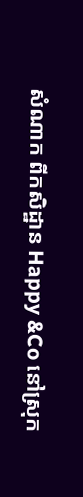សំណាក ពីកសិដ្ឋាន Happy &Co នៅស្រុក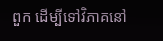ពួក ដើម្បីទៅវិភាគនៅ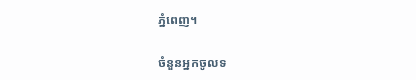ភ្នំពេញ។

ចំនួនអ្នកចូលទ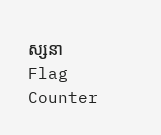ស្សនា
Flag Counter